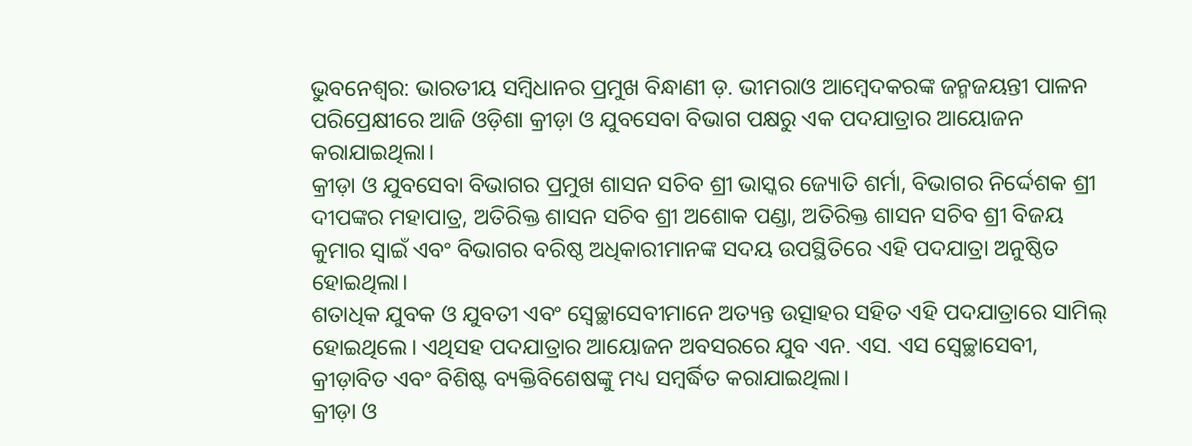ଭୁବନେଶ୍ୱର: ଭାରତୀୟ ସମ୍ବିଧାନର ପ୍ରମୁଖ ବିନ୍ଧାଣୀ ଡ଼. ଭୀମରାଓ ଆମ୍ବେଦକରଙ୍କ ଜନ୍ମଜୟନ୍ତୀ ପାଳନ ପରିପ୍ରେକ୍ଷୀରେ ଆଜି ଓଡ଼ିଶା କ୍ରୀଡ଼ା ଓ ଯୁବସେବା ବିଭାଗ ପକ୍ଷରୁ ଏକ ପଦଯାତ୍ରାର ଆୟୋଜନ କରାଯାଇଥିଲା।
କ୍ରୀଡ଼ା ଓ ଯୁବସେବା ବିଭାଗର ପ୍ରମୁଖ ଶାସନ ସଚିବ ଶ୍ରୀ ଭାସ୍କର ଜ୍ୟୋତି ଶର୍ମା, ବିଭାଗର ନିର୍ଦ୍ଦେଶକ ଶ୍ରୀ ଦୀପଙ୍କର ମହାପାତ୍ର, ଅତିରିକ୍ତ ଶାସନ ସଚିବ ଶ୍ରୀ ଅଶୋକ ପଣ୍ଡା, ଅତିରିକ୍ତ ଶାସନ ସଚିବ ଶ୍ରୀ ବିଜୟ କୁମାର ସ୍ୱାଇଁ ଏବଂ ବିଭାଗର ବରିଷ୍ଠ ଅଧିକାରୀମାନଙ୍କ ସଦୟ ଉପସ୍ଥିତିରେ ଏହି ପଦଯାତ୍ରା ଅନୁଷ୍ଠିତ ହୋଇଥିଲା।
ଶତାଧିକ ଯୁବକ ଓ ଯୁବତୀ ଏବଂ ସ୍ଵେଚ୍ଛାସେବୀମାନେ ଅତ୍ୟନ୍ତ ଉତ୍ସାହର ସହିତ ଏହି ପଦଯାତ୍ରାରେ ସାମିଲ୍ ହୋଇଥିଲେ। ଏଥିସହ ପଦଯାତ୍ରାର ଆୟୋଜନ ଅବସରରେ ଯୁବ ଏନ. ଏସ. ଏସ ସ୍ବେଚ୍ଛାସେବୀ, କ୍ରୀଡ଼ାବିତ ଏବଂ ବିଶିଷ୍ଟ ବ୍ୟକ୍ତିବିଶେଷଙ୍କୁ ମଧ୍ୟ ସମ୍ବର୍ଦ୍ଧିତ କରାଯାଇଥିଲା।
କ୍ରୀଡ଼ା ଓ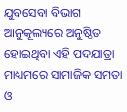ଯୁବସେବା ବିଭାଗ ଆନୁକୂଲ୍ୟରେ ଅନୁଷ୍ଠିତ ହୋଇଥିବା ଏହି ପଦଯାତ୍ରା ମାଧ୍ୟମରେ ସାମାଜିକ ସମତା ଓ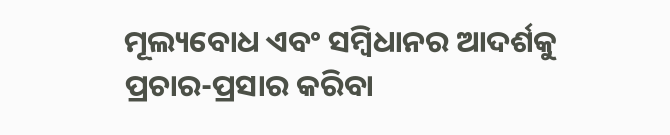ମୂଲ୍ୟବୋଧ ଏବଂ ସମ୍ବିଧାନର ଆଦର୍ଶକୁ ପ୍ରଚାର-ପ୍ରସାର କରିବା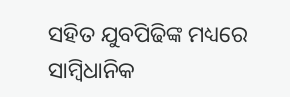ସହିତ ଯୁବପିଢିଙ୍କ ମଧ୍ୟରେ ସାମ୍ବିଧାନିକ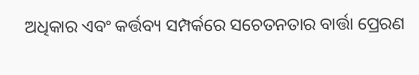ଅଧିକାର ଏବଂ କର୍ତ୍ତବ୍ୟ ସମ୍ପର୍କରେ ସଚେତନତାର ବାର୍ତ୍ତା ପ୍ରେରଣ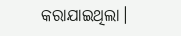କରାଯାଇଥିଲା।